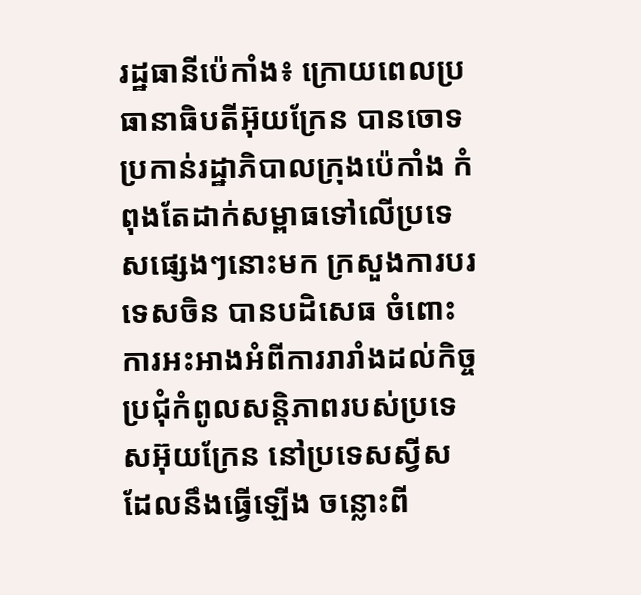រដ្ឋធានីប៉េកាំង៖ ក្រោយពេលប្រធានាធិបតីអ៊ុយក្រែន បានចោទប្រកាន់រដ្ឋាភិបាលក្រុងប៉េកាំង កំពុងតែដាក់សម្ពាធទៅលើប្រទេសផ្សេងៗនោះមក ក្រសួងការបរទេសចិន បានបដិសេធ ចំពោះការអះអាងអំពីការរារាំងដល់កិច្ចប្រជុំកំពូលសន្ដិភាពរបស់ប្រទេសអ៊ុយក្រែន នៅប្រទេសស្វីស ដែលនឹងធ្វើឡើង ចន្លោះពី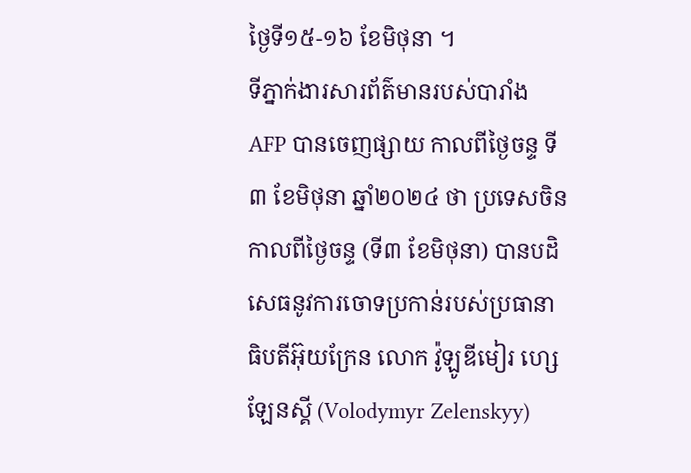ថ្ងៃទី១៥-១៦ ខែមិថុនា ។
ទីភ្នាក់ងារសារព័ត៌មានរបស់បារាំង AFP បានចេញផ្សាយ កាលពីថ្ងៃចន្ទ ទី៣ ខែមិថុនា ឆ្នាំ២០២៤ ថា ប្រទេសចិន កាលពីថ្ងៃចន្ទ (ទី៣ ខែមិថុនា) បានបដិសេធនូវការចោទប្រកាន់របស់ប្រធានាធិបតីអ៊ុយក្រែន លោក វ៉ូឡូឌីមៀរ ហ្សេឡែនស្គី (Volodymyr Zelenskyy)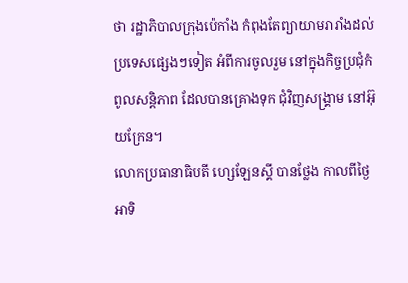ថា រដ្ឋាភិបាលក្រុងប៉េកាំង កំពុងតែព្យាយាមរារាំងដល់ប្រទេសផ្សេងៗទៀត អំពីការចូលរួម នៅក្នុងកិច្ចប្រជុំកំពូលសន្តិភាព ដែលបានគ្រោងទុក ជុំវិញសង្រ្គាម នៅអ៊ុយក្រែន។
លោកប្រធានាធិបតី ហ្សេឡែនស្គី បានថ្លែង កាលពីថ្ងៃអាទិ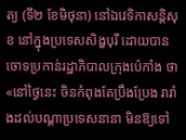ត្យ (ទី២ ខែមិថុនា) នៅឯវេទិកាសន្តិសុខ នៅក្នុងប្រទេសសិង្ហបុរី ដោយបានចោទប្រកាន់រដ្ឋាភិបាលក្រុងប៉េកាំង ថា «នៅថ្ងៃនេះ ចិនកំពុងតែប្រឹងប្រែង រារាំងដល់បណ្ដាប្រទេសនានា មិនឱ្យទៅ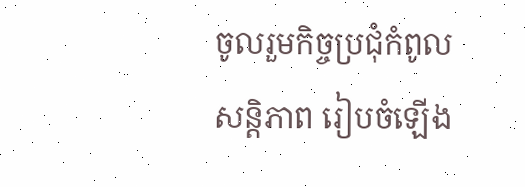ចូលរួមកិច្ចប្រជុំកំពូលសន្តិភាព រៀបចំឡើង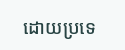ដោយប្រទេ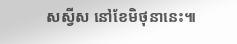សស្វីស នៅខែមិថុនានេះ៕